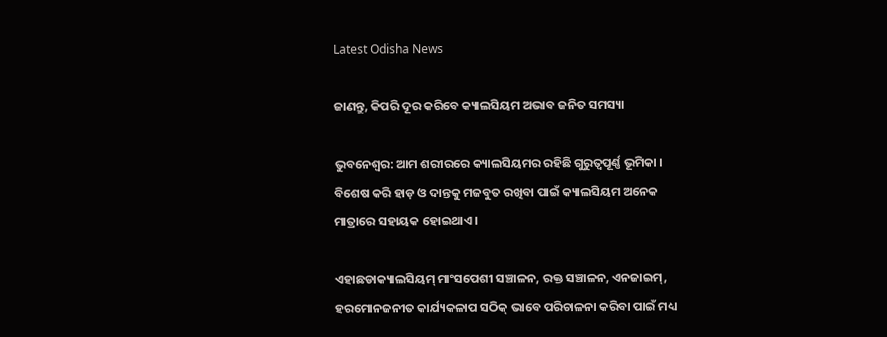Latest Odisha News

ଜାଣନ୍ତୁ, କିପରି ଦୂର କରିବେ କ୍ୟାଲସିୟମ ଅଭାବ ଜନିତ ସମସ୍ୟା

ଭୁବନେଶ୍ୱର: ଆମ ଶରୀରରେ କ୍ୟାଲସିୟମର ରହିଛି ଗୁରୁତ୍ୱପୂର୍ଣ୍ଣ ଭୂମିକା । ବିଶେଷ କରି ହାଡ଼ ଓ ଦାନ୍ତକୁ ମଜବୁତ ରଖିବା ପାଇଁ କ୍ୟାଲସିୟମ ଅନେକ ମାତ୍ରାରେ ସହାୟକ ହୋଇଥାଏ ।

ଏହାଛଡାକ୍ୟାଲସିୟମ୍ ମାଂସପେଶୀ ସଞ୍ଚାଳନ, ରକ୍ତ ସଞ୍ଚାଳନ, ଏନଜାଇମ୍, ହରମୋନଜନୀତ କାର୍ଯ୍ୟକଳାପ ସଠିକ୍ ଭାବେ ପରିଚାଳନା କରିବା ପାଇଁ ମଧ୍ୟ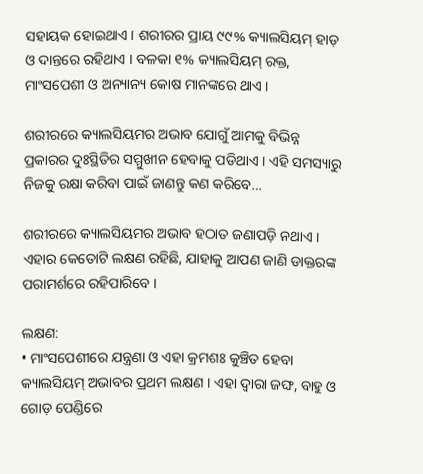ସହାୟକ ହୋଇଥାଏ । ଶରୀରର ପ୍ରାୟ ୯୯% କ୍ୟାଲସିୟମ୍ ହାଡ଼ ଓ ଦାନ୍ତରେ ରହିଥାଏ । ବଳକା ୧% କ୍ୟାଲସିୟମ୍ ରକ୍ତ, ମାଂସପେଶୀ ଓ ଅନ୍ୟାନ୍ୟ କୋଷ ମାନଙ୍କରେ ଥାଏ ।

ଶରୀରରେ କ୍ୟାଲସିୟମର ଅଭାବ ଯୋଗୁଁ ଆମକୁ ବିଭିନ୍ନ ପ୍ରକାରର ଦୁଃସ୍ଥିତିର ସମ୍ମୁଖୀନ ହେବାକୁ ପଡିଥାଏ । ଏହି ସମସ୍ୟାରୁ ନିଜକୁ ରକ୍ଷା କରିବା ପାଇଁ ଜାଣନ୍ତୁ କଣ କରିବେ…

ଶରୀରରେ କ୍ୟାଲସିୟମର ଅଭାବ ହଠାତ ଜଣାପଡ଼ି ନଥାଏ । ଏହାର କେତୋଟି ଲକ୍ଷଣ ରହିଛି, ଯାହାକୁ ଆପଣ ଜାଣି ଡାକ୍ତରଙ୍କ ପରାମର୍ଶରେ ରହିପାରିବେ ।

ଲକ୍ଷଣ:
• ମାଂସପେଶୀରେ ଯନ୍ତ୍ରଣା ଓ ଏହା କ୍ରମଶଃ କୁଞ୍ଚିତ ହେବା କ୍ୟାଲସିୟମ୍ ଅଭାବର ପ୍ରଥମ ଲକ୍ଷଣ । ଏହା ଦ୍ୱାରା ଜଙ୍ଘ, ବାହୁ ଓ ଗୋଡ଼ ପେଣ୍ଡିରେ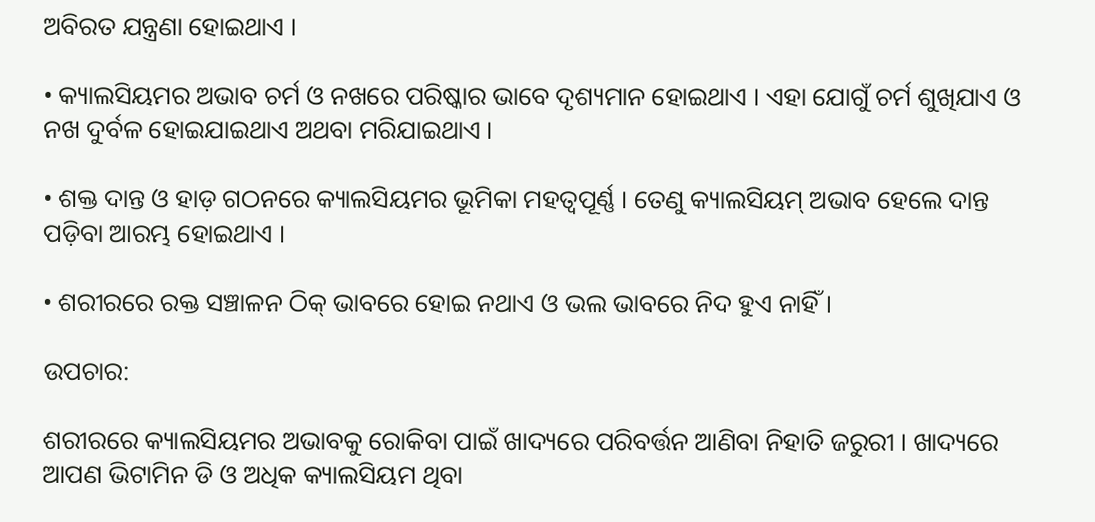ଅବିରତ ଯନ୍ତ୍ରଣା ହୋଇଥାଏ ।

• କ୍ୟାଲସିୟମର ଅଭାବ ଚର୍ମ ଓ ନଖରେ ପରିଷ୍କାର ଭାବେ ଦୃଶ୍ୟମାନ ହୋଇଥାଏ । ଏହା ଯୋଗୁଁ ଚର୍ମ ଶୁଖିଯାଏ ଓ ନଖ ଦୁର୍ବଳ ହୋଇଯାଇଥାଏ ଅଥବା ମରିଯାଇଥାଏ ।

• ଶକ୍ତ ଦାନ୍ତ ଓ ହାଡ଼ ଗଠନରେ କ୍ୟାଲସିୟମର ଭୂମିକା ମହତ୍ୱପୂର୍ଣ୍ଣ । ତେଣୁ କ୍ୟାଲସିୟମ୍ ଅଭାବ ହେଲେ ଦାନ୍ତ ପଡ଼ିବା ଆରମ୍ଭ ହୋଇଥାଏ ।

• ଶରୀରରେ ରକ୍ତ ସଞ୍ଚାଳନ ଠିକ୍ ଭାବରେ ହୋଇ ନଥାଏ ଓ ଭଲ ଭାବରେ ନିଦ ହୁଏ ନାହିଁ ।

ଉପଚାର:

ଶରୀରରେ କ୍ୟାଲସିୟମର ଅଭାବକୁ ରୋକିବା ପାଇଁ ଖାଦ୍ୟରେ ପରିବର୍ତ୍ତନ ଆଣିବା ନିହାତି ଜରୁରୀ । ଖାଦ୍ୟରେ ଆପଣ ଭିଟାମିନ ଡି ଓ ଅଧିକ କ୍ୟାଲସିୟମ ଥିବା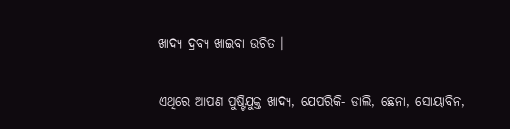ଖାଦ୍ୟ ଦ୍ରବ୍ୟ ଖାଇବା ଉଚିତ ।

ଏଥିରେ ଆପଣ ପୁଷ୍ଟିଯୁକ୍ତ ଖାଦ୍ୟ, ଯେପରିକି- ଡାଲି, ଛେନା, ସୋୟାବିନ,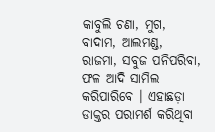କାବୁଲି ଚଣା, ମୁଗ, ବାଦାମ, ଆଲମଣ୍ଡ, ରାଜମା, ସବୁଜ ପନିପରିବା, ଫଳ ଆଦି ସାମିଲ କରିପାରିବେ । ଏହାଛଡ଼ା ଡାକ୍ତର ପରାମର୍ଶ କରିଥିବା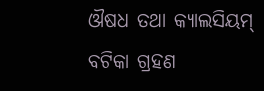ଔଷଧ ତଥା କ୍ୟାଲସିୟମ୍ ବଟିକା ଗ୍ରହଣ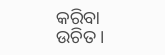କରିବା ଉଚିତ ।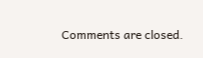Comments are closed.